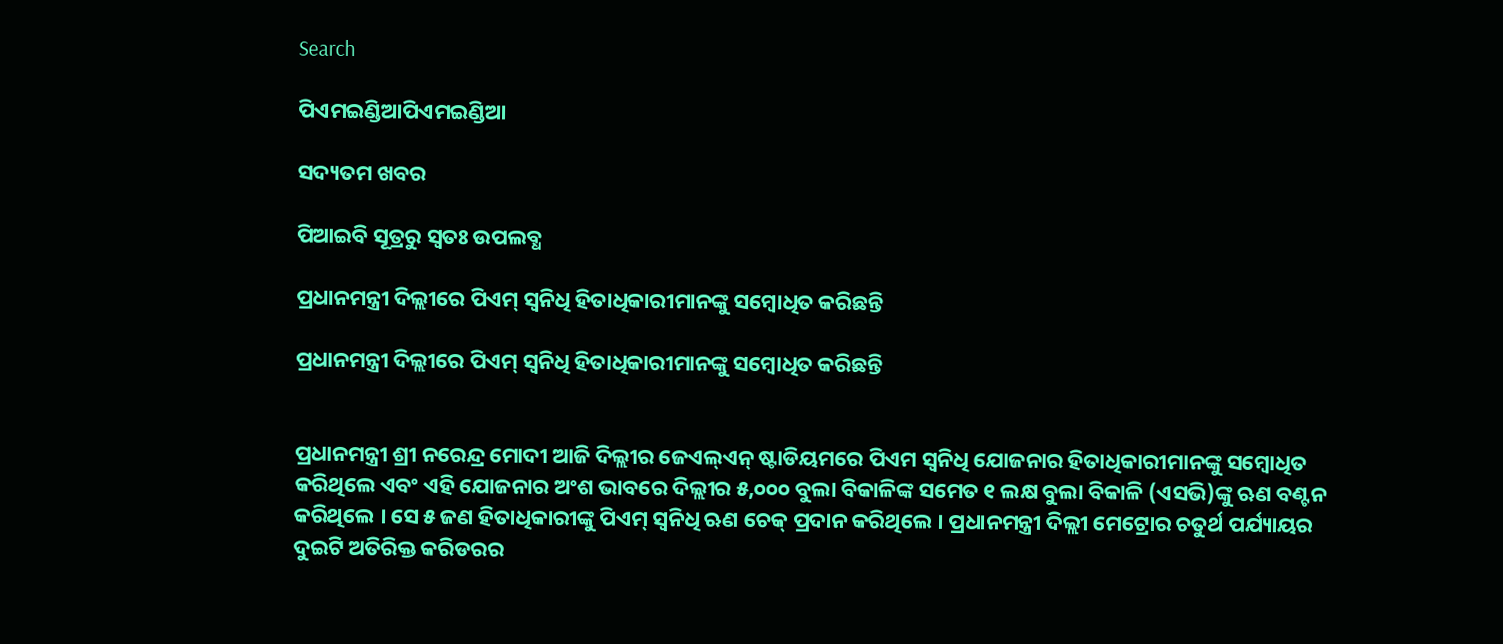Search

ପିଏମଇଣ୍ଡିଆପିଏମଇଣ୍ଡିଆ

ସଦ୍ୟତମ ଖବର

ପିଆଇବି ସୂତ୍ରରୁ ସ୍ବତଃ ଉପଲବ୍ଧ

ପ୍ରଧାନମନ୍ତ୍ରୀ ଦିଲ୍ଲୀରେ ପିଏମ୍ ସ୍ୱନିଧି ହିତାଧିକାରୀମାନଙ୍କୁ ସମ୍ବୋଧିତ କରିଛନ୍ତି

ପ୍ରଧାନମନ୍ତ୍ରୀ ଦିଲ୍ଲୀରେ ପିଏମ୍ ସ୍ୱନିଧି ହିତାଧିକାରୀମାନଙ୍କୁ ସମ୍ବୋଧିତ କରିଛନ୍ତି


ପ୍ରଧାନମନ୍ତ୍ରୀ ଶ୍ରୀ ନରେନ୍ଦ୍ର ମୋଦୀ ଆଜି ଦିଲ୍ଲୀର ଜେଏଲ୍‌ଏନ୍ ଷ୍ଟାଡିୟମରେ ପିଏମ ସ୍ୱନିଧି ଯୋଜନାର ହିତାଧିକାରୀମାନଙ୍କୁ ସମ୍ବୋଧିତ କରିଥିଲେ ଏବଂ ଏହି ଯୋଜନାର ଅଂଶ ଭାବରେ ଦିଲ୍ଲୀର ୫,୦୦୦ ବୁଲା ବିକାଳିଙ୍କ ସମେତ ୧ ଲକ୍ଷ ବୁଲା ବିକାଳି (ଏସଭି)ଙ୍କୁ ଋଣ ବଣ୍ଟନ କରିଥିଲେ । ସେ ୫ ଜଣ ହିତାଧିକାରୀଙ୍କୁ ପିଏମ୍ ସ୍ୱନିଧି ଋଣ ଚେକ୍ ପ୍ରଦାନ କରିଥିଲେ । ପ୍ରଧାନମନ୍ତ୍ରୀ ଦିଲ୍ଲୀ ମେଟ୍ରୋର ଚତୁର୍ଥ ପର୍ଯ୍ୟାୟର ଦୁଇଟି ଅତିରିକ୍ତ କରିଡରର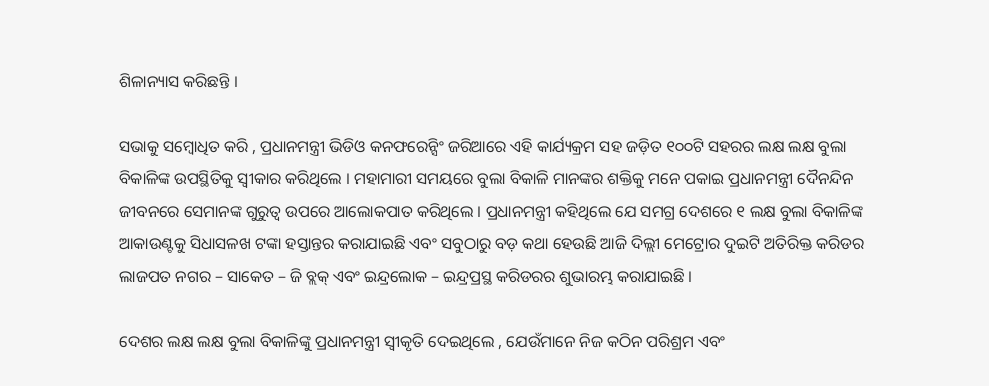ଶିଳାନ୍ୟାସ କରିଛନ୍ତି ।

ସଭାକୁ ସମ୍ବୋଧିତ କରି , ପ୍ରଧାନମନ୍ତ୍ରୀ ଭିଡିଓ କନଫରେନ୍ସିଂ ଜରିଆରେ ଏହି କାର୍ଯ୍ୟକ୍ରମ ସହ ଜଡ଼ିତ ୧୦୦ଟି ସହରର ଲକ୍ଷ ଲକ୍ଷ ବୁଲା ବିକାଳିଙ୍କ ଉପସ୍ଥିତିକୁ ସ୍ୱୀକାର କରିଥିଲେ । ମହାମାରୀ ସମୟରେ ବୁଲା ବିକାଳି ମାନଙ୍କର ଶକ୍ତିକୁ ମନେ ପକାଇ ପ୍ରଧାନମନ୍ତ୍ରୀ ଦୈନନ୍ଦିନ ଜୀବନରେ ସେମାନଙ୍କ ଗୁରୁତ୍ୱ ଉପରେ ଆଲୋକପାତ କରିଥିଲେ । ପ୍ରଧାନମନ୍ତ୍ରୀ କହିଥିଲେ ଯେ ସମଗ୍ର ଦେଶରେ ୧ ଲକ୍ଷ ବୁଲା ବିକାଳିଙ୍କ ଆକାଉଣ୍ଟକୁ ସିଧାସଳଖ ଟଙ୍କା ହସ୍ତାନ୍ତର କରାଯାଇଛି ଏବଂ ସବୁଠାରୁ ବଡ଼ କଥା ହେଉଛି ଆଜି ଦିଲ୍ଲୀ ମେଟ୍ରୋର ଦୁଇଟି ଅତିରିକ୍ତ କରିଡର ଲାଜପତ ନଗର – ସାକେତ – ଜି ବ୍ଲକ୍ ଏବଂ ଇନ୍ଦ୍ରଲୋକ – ଇନ୍ଦ୍ରପ୍ରସ୍ଥ କରିଡରର ଶୁଭାରମ୍ଭ କରାଯାଇଛି ।

ଦେଶର ଲକ୍ଷ ଲକ୍ଷ ବୁଲା ବିକାଳିଙ୍କୁ ପ୍ରଧାନମନ୍ତ୍ରୀ ସ୍ୱୀକୃତି ଦେଇଥିଲେ , ଯେଉଁମାନେ ନିଜ କଠିନ ପରିଶ୍ରମ ଏବଂ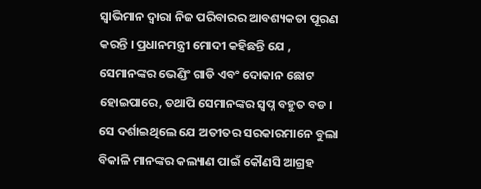ସ୍ୱାଭିମାନ ଦ୍ୱାରା ନିଜ ପରିବାରର ଆବଶ୍ୟକତା ପୂରଣ କରନ୍ତି । ପ୍ରଧାନମନ୍ତ୍ରୀ ମୋଦୀ କହିଛନ୍ତି ଯେ , ସେମାନଙ୍କର ଭେଣ୍ଡିଂ ଗାଡି ଏବଂ ଦୋକାନ ଛୋଟ ହୋଇପାରେ, ତଥାପି ସେମାନଙ୍କର ସ୍ୱପ୍ନ ବହୁତ ବଡ । ସେ ଦର୍ଶାଇଥିଲେ ଯେ ଅତୀତର ସରକାରମାନେ ବୁଲା ବିକାଳି ମାନଙ୍କର କଲ୍ୟାଣ ପାଇଁ କୌଣସି ଆଗ୍ରହ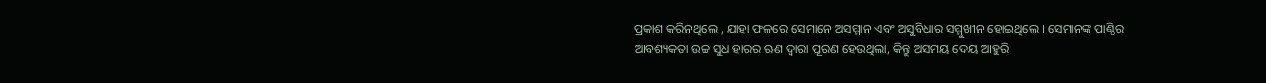ପ୍ରକାଶ କରିନଥିଲେ , ଯାହା ଫଳରେ ସେମାନେ ଅସମ୍ମାନ ଏବଂ ଅସୁବିଧାର ସମ୍ମୁଖୀନ ହୋଇଥିଲେ । ସେମାନଙ୍କ ପାଣ୍ଠିର ଆବଶ୍ୟକତା ଉଚ୍ଚ ସୁଧ ହାରର ଋଣ ଦ୍ୱାରା ପୂରଣ ହେଉଥିଲା, କିନ୍ତୁ ଅସମୟ ଦେୟ ଆହୁରି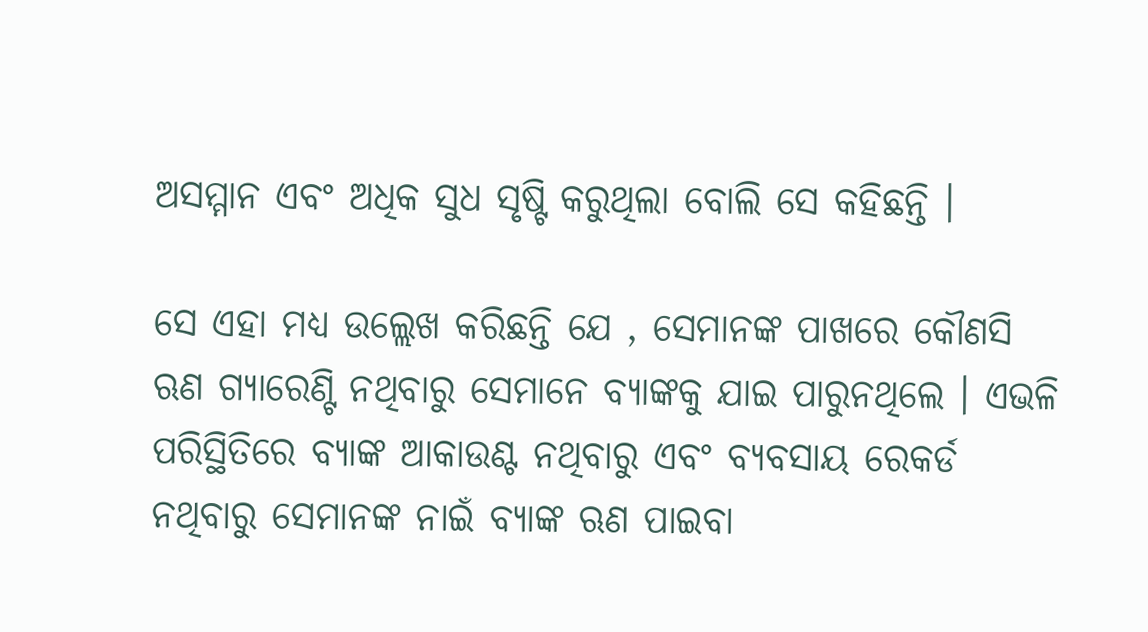ଅସମ୍ମାନ ଏବଂ ଅଧିକ ସୁଧ ସୃଷ୍ଟି କରୁଥିଲା ବୋଲି ସେ କହିଛନ୍ତି ।

ସେ ଏହା ମଧ୍ୟ ଉଲ୍ଲେଖ କରିଛନ୍ତି ଯେ , ସେମାନଙ୍କ ପାଖରେ କୌଣସି ଋଣ ଗ୍ୟାରେଣ୍ଟି ନଥିବାରୁ ସେମାନେ ବ୍ୟାଙ୍କକୁ ଯାଇ ପାରୁନଥିଲେ । ଏଭଳି ପରିସ୍ଥିତିରେ ବ୍ୟାଙ୍କ ଆକାଉଣ୍ଟ ନଥିବାରୁ ଏବଂ ବ୍ୟବସାୟ ରେକର୍ଡ ନଥିବାରୁ ସେମାନଙ୍କ ନାଇଁ ବ୍ୟାଙ୍କ ଋଣ ପାଇବା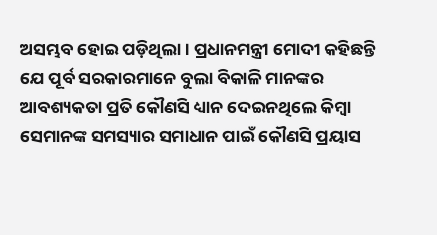ଅସମ୍ଭବ ହୋଇ ପଡ଼ିଥିଲା । ପ୍ରଧାନମନ୍ତ୍ରୀ ମୋଦୀ କହିଛନ୍ତି ଯେ ପୂର୍ବ ସରକାରମାନେ ବୁଲା ବିକାଳି ମାନଙ୍କର ଆବଶ୍ୟକତା ପ୍ରତି କୌଣସି ଧ୍ୟାନ ଦେଇନଥିଲେ କିମ୍ବା ସେମାନଙ୍କ ସମସ୍ୟାର ସମାଧାନ ପାଇଁ କୌଣସି ପ୍ରୟାସ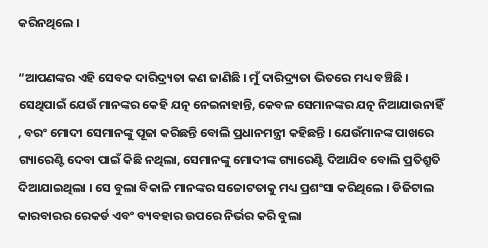କରିନଥିଲେ ।

“ଆପଣଙ୍କର ଏହି ସେବକ ଦାରିଦ୍ର‌୍ୟତା କଣ ଜାଣିଛି । ମୁଁ ଦାରିଦ୍ର‌୍ୟତା ଭିତରେ ମଧ୍ୟ ବଞ୍ଚିଛି । ସେଥିପାଇଁ ଯେଉଁ ମାନଙ୍କର କେହି ଯତ୍ନ ନେଇନାହାନ୍ତି, କେବଳ ସେମାନଙ୍କର ଯତ୍ନ ନିଆଯାଉନାହିଁ , ବରଂ ମୋଦୀ ସେମାନଙ୍କୁ ପୂଜା କରିଛନ୍ତି ବୋଲି ପ୍ରଧାନମନ୍ତ୍ରୀ କହିଛନ୍ତି । ଯେଉଁମାନଙ୍କ ପାଖରେ ଗ୍ୟାରେଣ୍ଟି ଦେବା ପାଇଁ କିଛି ନଥିଲା, ସେମାନଙ୍କୁ ମୋଦୀଙ୍କ ଗ୍ୟାରେଣ୍ଟି ଦିଆଯିବ ବୋଲି ପ୍ରତିଶ୍ରୁତି ଦିଆଯାଇଥିଲା । ସେ ବୁଲା ବିକାଳି ମାନଙ୍କର ସଚ୍ଚୋଟତାକୁ ମଧ୍ୟ ପ୍ରଶଂସା କରିଥିଲେ । ଡିଜିଟାଲ କାରବାରର ରେକର୍ଡ ଏବଂ ବ୍ୟବହାର ଉପରେ ନିର୍ଭର କରି ବୁଲା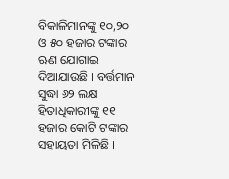ବିକାଳିମାନଙ୍କୁ ୧୦,୨୦ ଓ ୫୦ ହଜାର ଟଙ୍କାର ଋଣ ଯୋଗାଇ ଦିଆଯାଉଛି । ବର୍ତ୍ତମାନ ସୁଦ୍ଧା ୬୨ ଲକ୍ଷ ହିତାଧିକାରୀଙ୍କୁ ୧୧ ହଜାର କୋଟି ଟଙ୍କାର ସହାୟତା ମିଳିଛି ।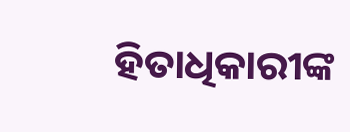ହିତାଧିକାରୀଙ୍କ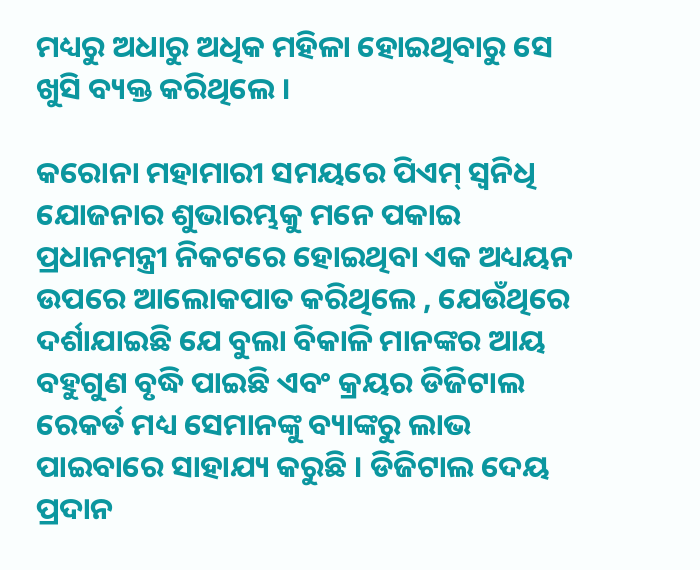ମଧ୍ୟରୁ ଅଧାରୁ ଅଧିକ ମହିଳା ହୋଇଥିବାରୁ ସେ ଖୁସି ବ୍ୟକ୍ତ କରିଥିଲେ ।

କରୋନା ମହାମାରୀ ସମୟରେ ପିଏମ୍ ସ୍ୱନିଧି ଯୋଜନାର ଶୁଭାରମ୍ଭକୁ ମନେ ପକାଇ ପ୍ରଧାନମନ୍ତ୍ରୀ ନିକଟରେ ହୋଇଥିବା ଏକ ଅଧ୍ୟୟନ ଉପରେ ଆଲୋକପାତ କରିଥିଲେ , ଯେଉଁଥିରେ ଦର୍ଶାଯାଇଛି ଯେ ବୁଲା ବିକାଳି ମାନଙ୍କର ଆୟ ବହୁଗୁଣ ବୃଦ୍ଧି ପାଇଛି ଏବଂ କ୍ରୟର ଡିଜିଟାଲ ରେକର୍ଡ ମଧ୍ୟ ସେମାନଙ୍କୁ ବ୍ୟାଙ୍କରୁ ଲାଭ ପାଇବାରେ ସାହାଯ୍ୟ କରୁଛି । ଡିଜିଟାଲ ଦେୟ ପ୍ରଦାନ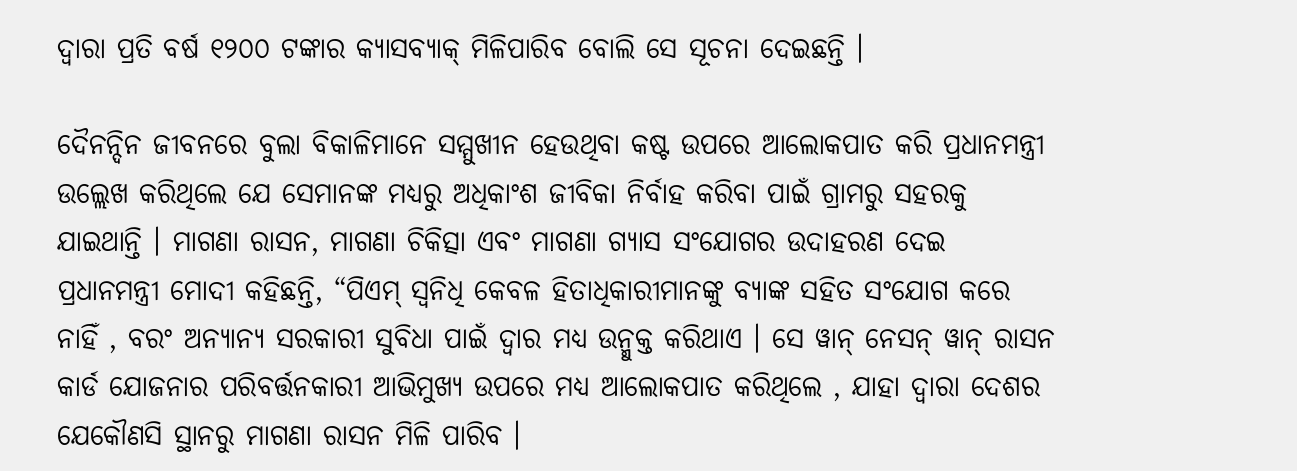ଦ୍ୱାରା ପ୍ରତି ବର୍ଷ ୧୨୦୦ ଟଙ୍କାର କ୍ୟାସବ୍ୟାକ୍ ମିଳିପାରିବ ବୋଲି ସେ ସୂଚନା ଦେଇଛନ୍ତି ।

ଦୈନନ୍ଦିନ ଜୀବନରେ ବୁଲା ବିକାଳିମାନେ ସମ୍ମୁଖୀନ ହେଉଥିବା କଷ୍ଟ ଉପରେ ଆଲୋକପାତ କରି ପ୍ରଧାନମନ୍ତ୍ରୀ ଉଲ୍ଲେଖ କରିଥିଲେ ଯେ ସେମାନଙ୍କ ମଧ୍ୟରୁ ଅଧିକାଂଶ ଜୀବିକା ନିର୍ବାହ କରିବା ପାଇଁ ଗ୍ରାମରୁ ସହରକୁ ଯାଇଥାନ୍ତି । ମାଗଣା ରାସନ, ମାଗଣା ଚିକିତ୍ସା ଏବଂ ମାଗଣା ଗ୍ୟାସ ସଂଯୋଗର ଉଦାହରଣ ଦେଇ ପ୍ରଧାନମନ୍ତ୍ରୀ ମୋଦୀ କହିଛନ୍ତି, “ପିଏମ୍ ସ୍ୱନିଧି କେବଳ ହିତାଧିକାରୀମାନଙ୍କୁ ବ୍ୟାଙ୍କ ସହିତ ସଂଯୋଗ କରେ ନାହିଁ , ବରଂ ଅନ୍ୟାନ୍ୟ ସରକାରୀ ସୁବିଧା ପାଇଁ ଦ୍ୱାର ମଧ୍ୟ ଉନ୍ମୁକ୍ତ କରିଥାଏ । ସେ ୱାନ୍ ନେସନ୍ ୱାନ୍ ରାସନ କାର୍ଡ ଯୋଜନାର ପରିବର୍ତ୍ତନକାରୀ ଆଭିମୁଖ୍ୟ ଉପରେ ମଧ୍ୟ ଆଲୋକପାତ କରିଥିଲେ , ଯାହା ଦ୍ୱାରା ଦେଶର ଯେକୌଣସି ସ୍ଥାନରୁ ମାଗଣା ରାସନ ମିଳି ପାରିବ ।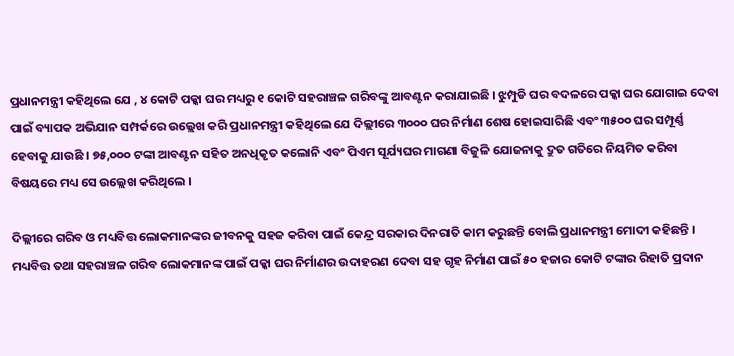ପ୍ରଧାନମନ୍ତ୍ରୀ କହିଥିଲେ ଯେ , ୪ କୋଟି ପକ୍କା ଘର ମଧ୍ୟରୁ ୧ କୋଟି ସହରାଞ୍ଚଳ ଗରିବଙ୍କୁ ଆବଣ୍ଟନ କରାଯାଇଛି । ଝୁମ୍ପୁଡି ଘର ବଦଳରେ ପକ୍କା ଘର ଯୋଗାଇ ଦେବା ପାଇଁ ବ୍ୟାପକ ଅଭିଯାନ ସମ୍ପର୍କରେ ଉଲ୍ଲେଖ କରି ପ୍ରଧାନମନ୍ତ୍ରୀ କହିଥିଲେ ଯେ ଦିଲ୍ଲୀରେ ୩୦୦୦ ଘର ନିର୍ମାଣ ଶେଷ ହୋଇସାରିଛି ଏବଂ ୩୫୦୦ ଘର ସମ୍ପୂର୍ଣ୍ଣ ହେବାକୁ ଯାଉଛି । ୭୫,୦୦୦ ଟଙ୍କା ଆବଣ୍ଟନ ସହିତ ଅନଧିକୃତ କଲୋନି ଏବଂ ପିଏମ ସୂର୍ଯ୍ୟଘର ମାଗଣା ବିଜୁଳି ଯୋଜନାକୁ ଦ୍ରୁତ ଗତିରେ ନିୟମିତ କରିବା ବିଷୟରେ ମଧ୍ୟ ସେ ଉଲ୍ଲେଖ କରିଥିଲେ ।

ଦିଲ୍ଲୀରେ ଗରିବ ଓ ମଧ୍ୟବିତ୍ତ ଲୋକମାନଙ୍କର ଜୀବନକୁ ସହଜ କରିବା ପାଇଁ କେନ୍ଦ୍ର ସରକାର ଦିନରାତି କାମ କରୁଛନ୍ତି ବୋଲି ପ୍ରଧାନମନ୍ତ୍ରୀ ମୋଦୀ କହିଛନ୍ତି । ମଧ୍ୟବିତ୍ତ ତଥା ସହରାଞ୍ଚଳ ଗରିବ ଲୋକମାନଙ୍କ ପାଇଁ ପକ୍କା ଘର ନିର୍ମାଣର ଉଦାହରଣ ଦେବା ସହ ଗୃହ ନିର୍ମାଣ ପାଇଁ ୫୦ ହଜାର କୋଟି ଟଙ୍କାର ରିହାତି ପ୍ରଦାନ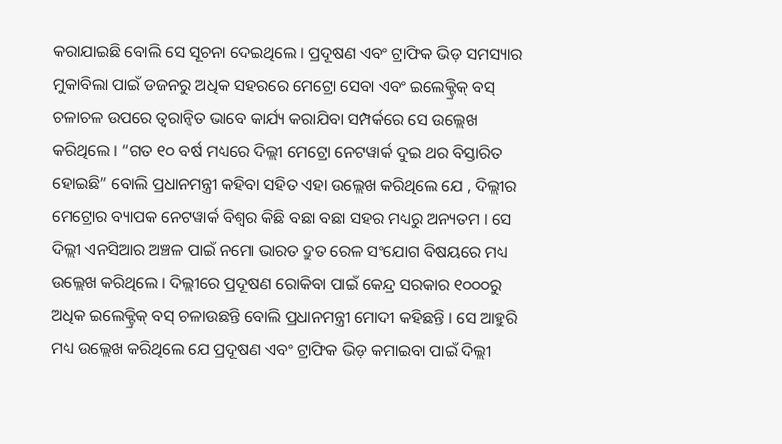କରାଯାଇଛି ବୋଲି ସେ ସୂଚନା ଦେଇଥିଲେ । ପ୍ରଦୂଷଣ ଏବଂ ଟ୍ରାଫିକ ଭିଡ଼ ସମସ୍ୟାର ମୁକାବିଲା ପାଇଁ ଡଜନରୁ ଅଧିକ ସହରରେ ମେଟ୍ରୋ ସେବା ଏବଂ ଇଲେକ୍ଟ୍ରିକ୍ ବସ୍ ଚଳାଚଳ ଉପରେ ତ୍ୱରାନ୍ୱିତ ଭାବେ କାର୍ଯ୍ୟ କରାଯିବା ସମ୍ପର୍କରେ ସେ ଉଲ୍ଲେଖ କରିଥିଲେ । “ଗତ ୧୦ ବର୍ଷ ମଧ୍ୟରେ ଦିଲ୍ଲୀ ମେଟ୍ରୋ ନେଟୱାର୍କ ଦୁଇ ଥର ବିସ୍ତାରିତ ହୋଇଛି” ବୋଲି ପ୍ରଧାନମନ୍ତ୍ରୀ କହିବା ସହିତ ଏହା ଉଲ୍ଲେଖ କରିଥିଲେ ଯେ , ଦିଲ୍ଲୀର ମେଟ୍ରୋର ବ୍ୟାପକ ନେଟୱାର୍କ ବିଶ୍ୱର କିଛି ବଛା ବଛା ସହର ମଧ୍ୟରୁ ଅନ୍ୟତମ । ସେ ଦିଲ୍ଲୀ ଏନସିଆର ଅଞ୍ଚଳ ପାଇଁ ନମୋ ଭାରତ ଦ୍ରୁତ ରେଳ ସଂଯୋଗ ବିଷୟରେ ମଧ୍ୟ ଉଲ୍ଲେଖ କରିଥିଲେ । ଦିଲ୍ଲୀରେ ପ୍ରଦୂଷଣ ରୋକିବା ପାଇଁ କେନ୍ଦ୍ର ସରକାର ୧୦୦୦ରୁ ଅଧିକ ଇଲେକ୍ଟ୍ରିକ୍ ବସ୍ ଚଳାଉଛନ୍ତି ବୋଲି ପ୍ରଧାନମନ୍ତ୍ରୀ ମୋଦୀ କହିଛନ୍ତି । ସେ ଆହୁରି ମଧ୍ୟ ଉଲ୍ଲେଖ କରିଥିଲେ ଯେ ପ୍ରଦୂଷଣ ଏବଂ ଟ୍ରାଫିକ ଭିଡ଼ କମାଇବା ପାଇଁ ଦିଲ୍ଲୀ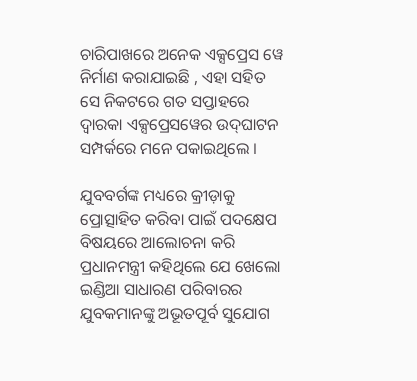ଚାରିପାଖରେ ଅନେକ ଏକ୍ସପ୍ରେସ ୱେ ନିର୍ମାଣ କରାଯାଇଛି , ଏହା ସହିତ ସେ ନିକଟରେ ଗତ ସପ୍ତାହରେ ଦ୍ୱାରକା ଏକ୍ସପ୍ରେସୱେର ଉଦ୍‌ଘାଟନ ସମ୍ପର୍କରେ ମନେ ପକାଇଥିଲେ ।

ଯୁବବର୍ଗଙ୍କ ମଧ୍ୟରେ କ୍ରୀଡ଼ାକୁ ପ୍ରୋତ୍ସାହିତ କରିବା ପାଇଁ ପଦକ୍ଷେପ ବିଷୟରେ ଆଲୋଚନା କରି ପ୍ରଧାନମନ୍ତ୍ରୀ କହିଥିଲେ ଯେ ଖେଲୋ ଇଣ୍ଡିଆ ସାଧାରଣ ପରିବାରର ଯୁବକମାନଙ୍କୁ ଅଭୂତପୂର୍ବ ସୁଯୋଗ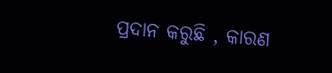ପ୍ରଦାନ କରୁଛି , କାରଣ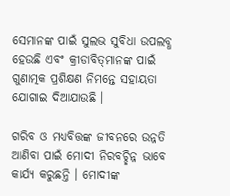ସେମାନଙ୍କ ପାଇଁ ସୁଲଭ ସୁବିଧା ଉପଲବ୍ଧ ହେଉଛି ଏବଂ କ୍ରୀଡାବିତ୍‌ମାନଙ୍କ ପାଇଁ ଗୁଣାତ୍ମକ ପ୍ରଶିକ୍ଷଣ ନିମନ୍ତେ ସହାୟତା ଯୋଗାଇ ଦିଆଯାଉଛି ।

ଗରିବ ଓ ମଧ୍ୟବିତ୍ତଙ୍କ ଜୀବନରେ ଉନ୍ନତି ଆଣିବା ପାଇଁ ମୋଦୀ ନିରବଚ୍ଛିନ୍ନ ଭାବେ କାର୍ଯ୍ୟ କରୁଛନ୍ତି । ମୋଦୀଙ୍କ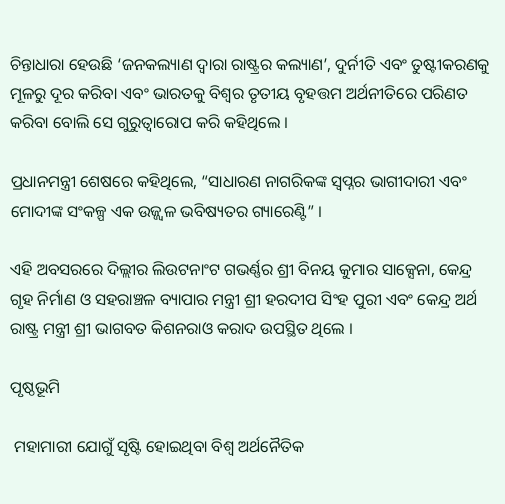ଚିନ୍ତାଧାରା ହେଉଛି ‘ଜନକଲ୍ୟାଣ ଦ୍ୱାରା ରାଷ୍ଟ୍ରର କଲ୍ୟାଣ’, ଦୁର୍ନୀତି ଏବଂ ତୁଷ୍ଟୀକରଣକୁ ମୂଳରୁ ଦୂର କରିବା ଏବଂ ଭାରତକୁ ବିଶ୍ୱର ତୃତୀୟ ବୃହତ୍ତମ ଅର୍ଥନୀତିରେ ପରିଣତ କରିବା ବୋଲି ସେ ଗୁରୁତ୍ୱାରୋପ କରି କହିଥିଲେ ।

ପ୍ରଧାନମନ୍ତ୍ରୀ ଶେଷରେ କହିଥିଲେ, “ସାଧାରଣ ନାଗରିକଙ୍କ ସ୍ୱପ୍ନର ଭାଗୀଦାରୀ ଏବଂ ମୋଦୀଙ୍କ ସଂକଳ୍ପ ଏକ ଉଜ୍ଜ୍ୱଳ ଭବିଷ୍ୟତର ଗ୍ୟାରେଣ୍ଟି” ।

ଏହି ଅବସରରେ ଦିଲ୍ଲୀର ଲିଉଟନାଂଟ ଗଭର୍ଣ୍ଣର ଶ୍ରୀ ବିନୟ କୁମାର ସାକ୍ସେନା, କେନ୍ଦ୍ର ଗୃହ ନିର୍ମାଣ ଓ ସହରାଞ୍ଚଳ ବ୍ୟାପାର ମନ୍ତ୍ରୀ ଶ୍ରୀ ହରଦୀପ ସିଂହ ପୁରୀ ଏବଂ କେନ୍ଦ୍ର ଅର୍ଥ ରାଷ୍ଟ୍ର ମନ୍ତ୍ରୀ ଶ୍ରୀ ଭାଗବତ କିଶନରାଓ କରାଦ ଉପସ୍ଥିତ ଥିଲେ ।

ପୃଷ୍ଠଭୂମି

 ମହାମାରୀ ଯୋଗୁଁ ସୃଷ୍ଟି ହୋଇଥିବା ବିଶ୍ୱ ଅର୍ଥନୈତିକ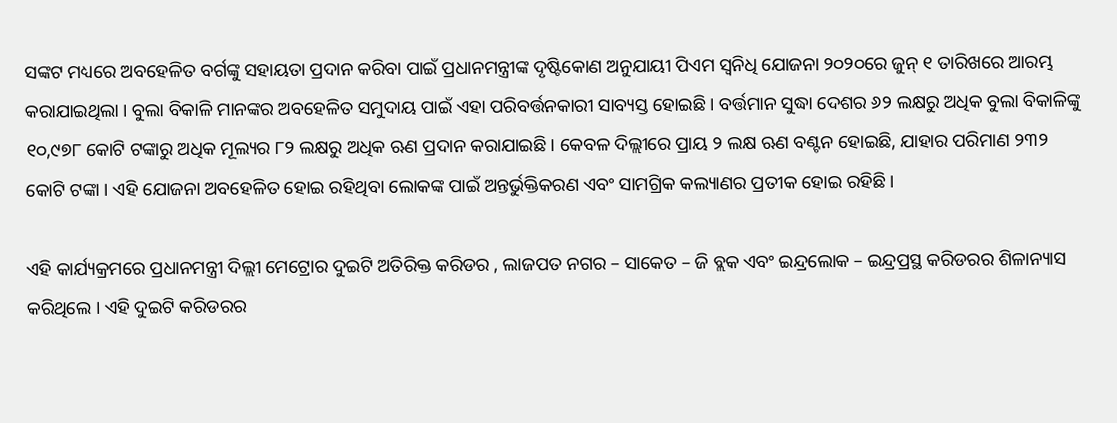ସଙ୍କଟ ମଧ୍ୟରେ ଅବହେଳିତ ବର୍ଗଙ୍କୁ ସହାୟତା ପ୍ରଦାନ କରିବା ପାଇଁ ପ୍ରଧାନମନ୍ତ୍ରୀଙ୍କ ଦୃଷ୍ଟିକୋଣ ଅନୁଯାୟୀ ପିଏମ ସ୍ୱନିଧି ଯୋଜନା ୨୦୨୦ରେ ଜୁନ୍ ୧ ତାରିଖରେ ଆରମ୍ଭ କରାଯାଇଥିଲା । ବୁଲା ବିକାଳି ମାନଙ୍କର ଅବହେଳିତ ସମୁଦାୟ ପାଇଁ ଏହା ପରିବର୍ତ୍ତନକାରୀ ସାବ୍ୟସ୍ତ ହୋଇଛି । ବର୍ତ୍ତମାନ ସୁଦ୍ଧା ଦେଶର ୬୨ ଲକ୍ଷରୁ ଅଧିକ ବୁଲା ବିକାଳିଙ୍କୁ ୧୦,୯୭୮ କୋଟି ଟଙ୍କାରୁ ଅଧିକ ମୂଲ୍ୟର ୮୨ ଲକ୍ଷରୁ ଅଧିକ ଋଣ ପ୍ରଦାନ କରାଯାଇଛି । କେବଳ ଦିଲ୍ଲୀରେ ପ୍ରାୟ ୨ ଲକ୍ଷ ଋଣ ବଣ୍ଟନ ହୋଇଛି, ଯାହାର ପରିମାଣ ୨୩୨ କୋଟି ଟଙ୍କା । ଏହି ଯୋଜନା ଅବହେଳିତ ହୋଇ ରହିଥିବା ଲୋକଙ୍କ ପାଇଁ ଅନ୍ତର୍ଭୁକ୍ତିକରଣ ଏବଂ ସାମଗ୍ରିକ କଲ୍ୟାଣର ପ୍ରତୀକ ହୋଇ ରହିଛି ।

ଏହି କାର୍ଯ୍ୟକ୍ରମରେ ପ୍ରଧାନମନ୍ତ୍ରୀ ଦିଲ୍ଲୀ ମେଟ୍ରୋର ଦୁଇଟି ଅତିରିକ୍ତ କରିଡର , ଲାଜପତ ନଗର – ସାକେତ – ଜି ବ୍ଲକ ଏବଂ ଇନ୍ଦ୍ରଲୋକ – ଇନ୍ଦ୍ରପ୍ରସ୍ଥ କରିଡରର ଶିଳାନ୍ୟାସ କରିଥିଲେ । ଏହି ଦୁଇଟି କରିଡରର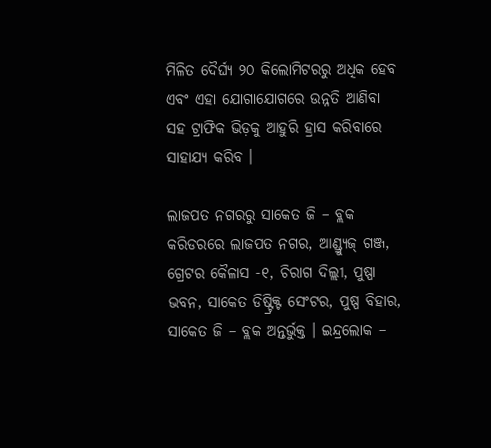ମିଳିତ ଦୈର୍ଘ୍ୟ ୨୦ କିଲୋମିଟରରୁ ଅଧିକ ହେବ ଏବଂ ଏହା ଯୋଗାଯୋଗରେ ଉନ୍ନତି ଆଣିବା ସହ ଟ୍ରାଫିକ ଭିଡ଼କୁ ଆହୁରି ହ୍ରାସ କରିବାରେ ସାହାଯ୍ୟ କରିବ ।

ଲାଜପତ ନଗରରୁ ସାକେତ ଜି – ବ୍ଲକ କରିଡରରେ ଲାଜପତ ନଗର, ଆଣ୍ଡ୍ର‌୍ୟୁଜ୍ ଗଞ୍ଜ, ଗ୍ରେଟର କୈଳାସ -୧, ଚିରାଗ ଦିଲ୍ଲୀ, ପୁଷ୍ପା ଭବନ, ସାକେତ ଡିଷ୍ଟ୍ରିକ୍ଟ ସେଂଟର, ପୁଷ୍ପ ବିହାର, ସାକେତ ଜି – ବ୍ଲକ ଅନ୍ତର୍ଭୁକ୍ତ । ଇନ୍ଦ୍ରଲୋକ –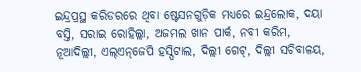ଇନ୍ଦ୍ରପ୍ରସ୍ଥ କରିଡରରେ ଥିବା ଷ୍ଟେସନଗୁଡ଼ିକ ମଧ୍ୟରେ ଇନ୍ଦ୍ରଲୋକ, ଦୟା ବସ୍ତି, ସରାଇ ରୋହିଲ୍ଲା, ଅଜମଲ ଖାନ ପାର୍କ, ନବୀ କରିମ, ନୂଆଦିଲ୍ଲୀ, ଏଲ୍‌ଏନ୍‌ଜେପି ହସ୍ପିଟାଲ, ଦିଲ୍ଲୀ ଗେଟ୍‌, ଦିଲ୍ଲୀ ସଚିବାଳୟ,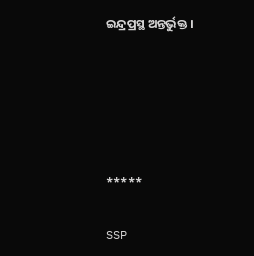ଇନ୍ଦ୍ରପ୍ରସ୍ଥ ଅନ୍ତର୍ଭୁକ୍ତ ।





*****

SSP